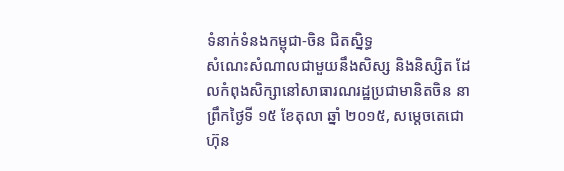ទំនាក់ទំនងកម្ពុជា-ចិន ជិតស្និទ្ធ
សំណេះសំណាលជាមួយនឹងសិស្ស និងនិស្សិត ដែលកំពុងសិក្សានៅសាធារណរដ្ឋប្រជាមានិតចិន នាព្រឹកថ្ងៃទី ១៥ ខែតុលា ឆ្នាំ ២០១៥, សម្តេចតេជោ ហ៊ុន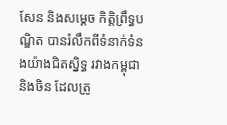សែន និងសម្តេច កិត្តិព្រឹទ្ធបណ្ឌិត បានរំលឹកពីទំនាក់ទំនងយ៉ាងជិតស្និទ្ធ រវាងកម្ពុជា និងចិន ដែលត្រូ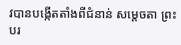វបានបង្កើតតាំងពីជំនាន់ សម្តេចតា ព្រះបរ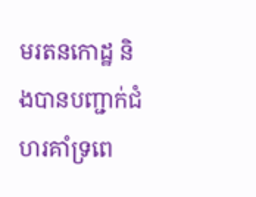មរតនកោដ្ឋ និងបានបញ្ជាក់ជំហរគាំទ្រពេ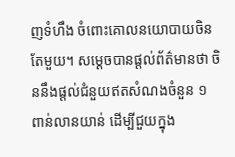ញទំហឹង ចំពោះគោលនយោបាយចិនតែមួយ។ សម្តេចបានផ្តល់ព័ត៌មានថា ចិននឹងផ្តល់ជំនួយឥតសំណងចំនួន ១ ពាន់លានយាន់ ដើម្បីជួយក្នុង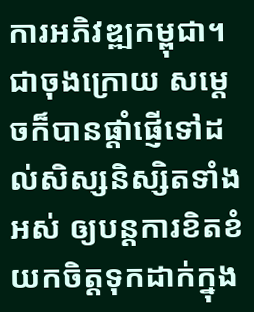ការអភិវឌ្ឍកម្ពុជា។ ជាចុងក្រោយ សម្តេចក៏បានផ្តាំផ្ញើទៅដល់សិស្សនិស្សិតទាំងអស់ ឲ្យបន្តការខិតខំយកចិត្តទុកដាក់ក្នុង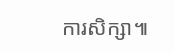ការសិក្សា៕